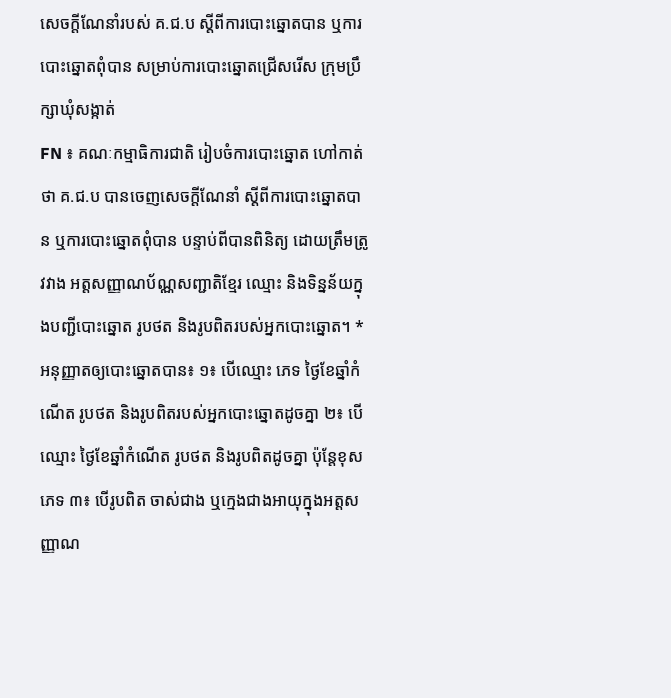សេចក្តីណែនាំរបស់ គ.ជ.ប ស្តីពីការបោះឆ្នោតបាន ឬការបោះឆ្នោតពុំបាន សម្រាប់ការបោះឆ្នោតជ្រើសរើស ក្រុមប្រឹក្សាឃុំសង្កាត់
FN ៖ គណៈកម្មាធិការជាតិ រៀបចំការបោះឆ្នោត ហៅកាត់ថា គ.ជ.ប បានចេញសេចក្តីណែនាំ ស្តីពីការបោះឆ្នោតបាន ឬការបោះឆ្នោតពុំបាន បន្ទាប់ពីបានពិនិត្យ ដោយត្រឹមត្រូវវាង អត្តសញ្ញាណប័ណ្ណសញ្ជាតិខ្មែរ ឈ្មោះ និងទិន្នន័យក្នុងបញ្ជីបោះឆ្នោត រូបថត និងរូបពិតរបស់អ្នកបោះឆ្នោត។ * អនុញ្ញាតឲ្យបោះឆ្នោតបាន៖ ១៖ បើឈ្មោះ ភេទ ថ្ងៃខែឆ្នាំកំណើត រូបថត និងរូបពិតរបស់អ្នកបោះឆ្នោតដូចគ្នា ២៖ បើឈ្មោះ ថ្ងៃខែឆ្នាំកំណើត រូបថត និងរូបពិតដូចគ្នា ប៉ុន្តែខុសភេទ ៣៖ បើរូបពិត ចាស់ជាង ឬក្មេងជាងអាយុក្នុងអត្តសញ្ញាណ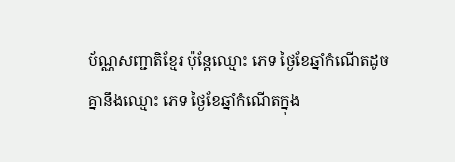ប័ណ្ណសញ្ជាតិខ្មែរ ប៉ុន្តែឈ្មោះ ភេទ ថ្ងៃខែឆ្នាំកំណើតដូចគ្នានឹងឈ្មោះ ភេទ ថ្ងៃខែឆ្នាំកំណើតក្នុង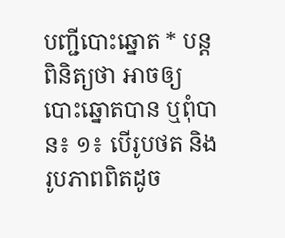បញ្ជីបោះឆ្នោត * បន្តពិនិត្យថា អាចឲ្យបោះឆ្នោតបាន ឬពុំបាន៖ ១៖ បើរូបថត និងរូបភាពពិតដូច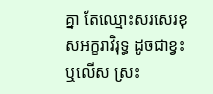គ្នា តែឈ្មោះសរសេរខុសអក្ខរាវិរុទ្ធ ដូចជាខ្វះ ឬលើស ស្រះ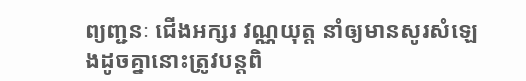ព្យញ្ជនៈ ជើងអក្សរ វណ្ណយុត្ត នាំឲ្យមានសូរសំឡេងដូចគ្នានោះត្រូវបន្តពិ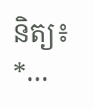និត្យ៖ *…